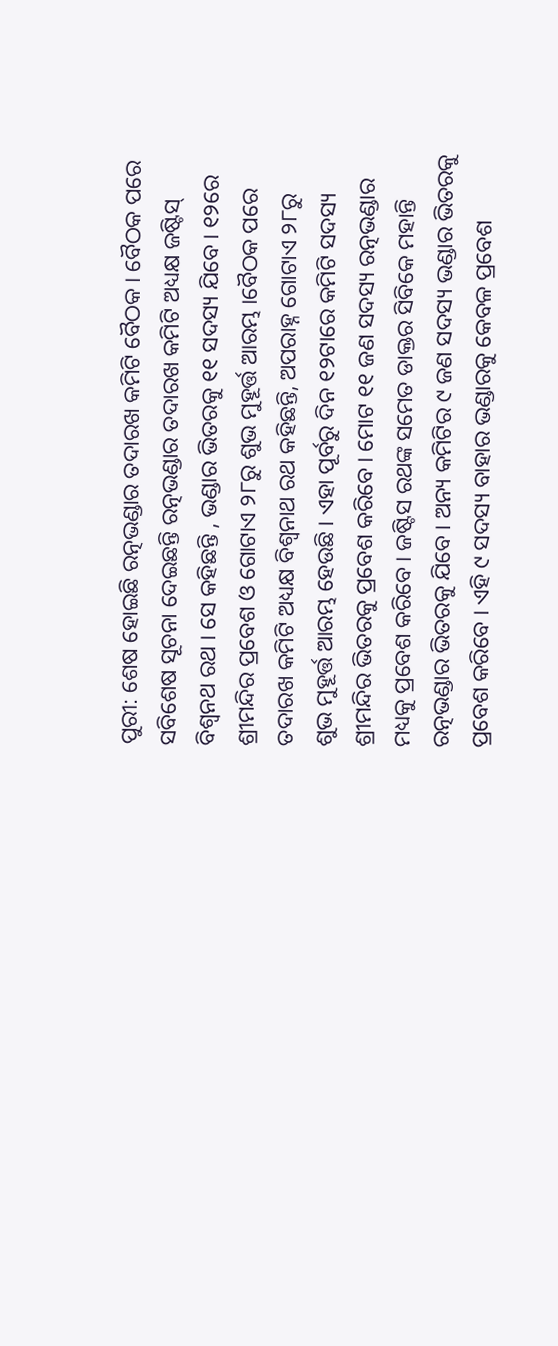ପୁରୀ: ଶେଷ ହୋଇଛି ରତ୍ନଭଣ୍ଡାର ତଦାରଖ କମିଟି ବୈଠକ । ବୈଠକ ପରେ ସବିଶେଷ ସୂଚନା ଦେଇଛନ୍ତି ରତ୍ନଭଣ୍ଡାର ତଦାରଖ କମିଟି ଅଧ୍ୟକ୍ଷ ଜଷ୍ଟିସ୍ ବିଶ୍ବନଥ ରଥ । ସେ କହିଛନ୍ତି , ଭଣ୍ଡାର ଭିତରକୁ ୧୧ ସଦସ୍ୟ ଯିବେ । ୧୨ରେ ଶ୍ରୀମନ୍ଦିର ପ୍ରବେଶ ଓ ଗୋଟାଏ ୨୮ରୁ ଶୁଭ ମୁହୂର୍ତ୍ତ ଆରମ୍ଭ ।ବୈଠକ ପରେ ତଦାରଖ କମିଟି ଅଧ୍ୟକ୍ଷ ବିଶ୍ୱନାଥ ରଥ କହିଛନ୍ତି, ଅପରାହ୍ନ ଗୋଟାଏ ୨୮ରୁ ଶୁଭ ମୁହୂର୍ତ୍ତ ଆରମ୍ଭ ହେଉଛି । ଏହା ପୂର୍ବରୁ ଦିନ ୧୨ଟାରେ କମିଟି ସଦସ୍ୟ ଶ୍ରୀମନ୍ଦିର ଭିତରକୁ ପ୍ରବେଶ କରିବେ । ମୋଟ ୧୧ ଜଣ ସଦସ୍ୟ ରତ୍ନଭଣ୍ଡାର ମଧ୍ୟକୁ ପ୍ରବେଶ କରିବେ । ଜଷ୍ଟିସ ରଥଙ୍କ ସମେତ ଡାକ୍ତର ସିବିକେ ମହାନ୍ତି ରତ୍ନଭଣ୍ଡାର ଭିତରକୁ ଯିବେ । ଅନ୍ୟ କମିଟିର ୯ ଜଣ ସଦସ୍ୟ ଭଣ୍ଡାର ଭିତରକୁ ପ୍ରବେଶ କରିବେ । ଏହି ୯ ସଦସ୍ୟ ବାହାର ଭଣ୍ଡାରକୁ କେବଳ ପ୍ରବେଶ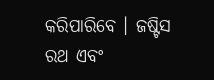କରିପାରିବେ । ଜଷ୍ଟିସ ରଥ ଏବଂ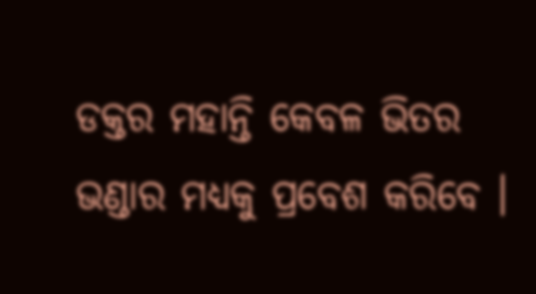ଡକ୍ତର ମହାନ୍ତି କେବଳ ଭିତର ଭଣ୍ଡାର ମଧ୍ୟକୁ ପ୍ରବେଶ କରିବେ ।